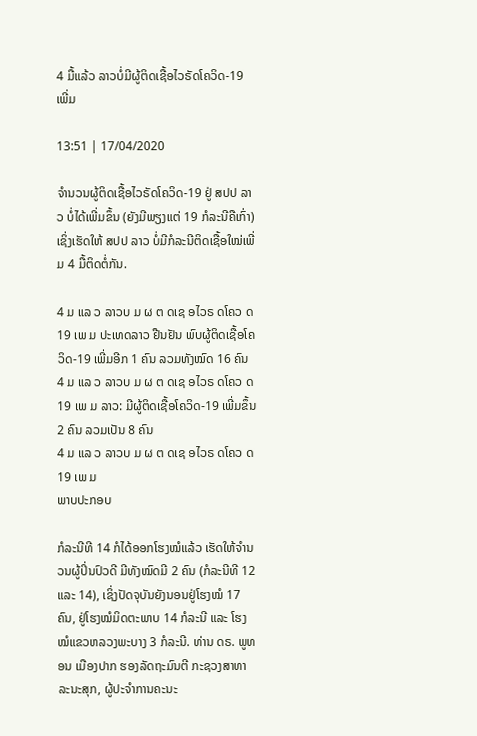4 ມື້ແລ້ວ ລາວບໍ່ມີຜູ້ຕິດເຊື້ອໄວຣັດໂຄວິດ-19 ເພີ່ມ

13:51 | 17/04/2020

ຈໍານວນຜູ້ຕິດເຊື້ອໄວຣັດໂຄວິດ-19 ຢູ່ ສປປ ລາວ ບໍ່ໄດ້ເພີ່ມຂຶ້ນ (ຍັງມີພຽງແຕ່ 19 ກໍລະນີຄືເກົ່າ) ເຊິ່ງເຮັດໃຫ້ ສປປ ລາວ ບໍ່ມີກໍລະນີຕິດເຊື້ອໃໝ່ເພີ່ມ 4 ມື້ຕິດຕໍ່ກັນ.

4 ມ ແລ ວ ລາວບ ມ ຜ ຕ ດເຊ ອໄວຣ ດໂຄວ ດ 19 ເພ ມ ປະເທດລາວ ຢືນຢັນ ພົບຜູ້ຕິດເຊື້ອໂຄວິດ-19 ເພີ່ມອີກ 1 ຄົນ ລວມທັງໝົດ 16 ຄົນ
4 ມ ແລ ວ ລາວບ ມ ຜ ຕ ດເຊ ອໄວຣ ດໂຄວ ດ 19 ເພ ມ ລາວ: ມີຜູ້ຕິດເຊື້ອໂຄວິດ-19 ເພີ່ມຂຶ້ນ 2 ຄົນ ລວມເປັນ 8 ຄົນ
4 ມ ແລ ວ ລາວບ ມ ຜ ຕ ດເຊ ອໄວຣ ດໂຄວ ດ 19 ເພ ມ
ພາບປະກອບ

ກໍລະນີທີ 14 ກໍໄດ້ອອກໂຮງໝໍແລ້ວ ເຮັດໃຫ້ຈໍານວນຜູ້ປິ່ນປົວດີ ມີທັງໝົດມີ 2 ຄົນ (ກໍລະນີທີ 12 ແລະ 14), ເຊິ່ງປັດຈຸບັນຍັງນອນຢູ່ໂຮງໝໍ 17 ຄົນ, ຢູ່ໂຮງໝໍມິດຕະພາບ 14 ກໍລະນີ ແລະ ໂຮງໝໍແຂວຫລວງພະບາງ 3 ກໍລະນີ. ທ່ານ ດຣ. ພູທອນ ເມືອງປາກ ຮອງລັດຖະມົນຕີ ກະຊວງສາທາລະນະສຸກ, ຜູ້ປະຈໍາການຄະນະ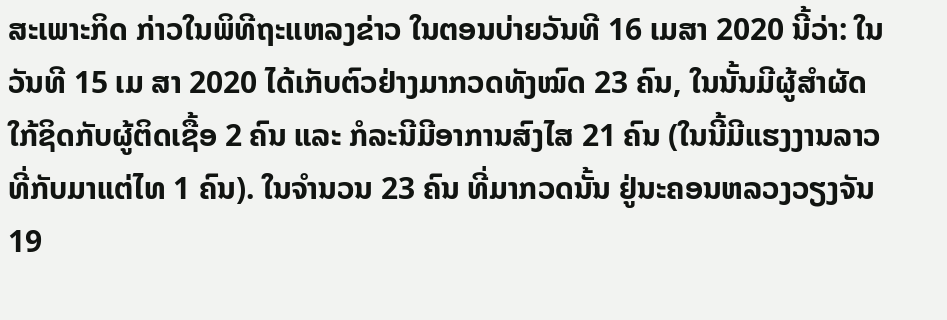ສະເພາະກິດ ກ່າວໃນພິທີຖະແຫລງຂ່າວ ໃນຕອນບ່າຍວັນທີ 16 ເມສາ 2020 ນີ້ວ່າ: ໃນວັນທີ 15 ເມ ສາ 2020 ໄດ້ເກັບຕົວຢ່າງມາກວດທັງໝົດ 23 ຄົນ, ໃນນັ້ນມີຜູ້ສຳຜັດໃກ້ຊິດກັບຜູ້ຕິດເຊື້ອ 2 ຄົນ ແລະ ກໍລະນີມີອາການສົງໄສ 21 ຄົນ (ໃນນີ້ມີແຮງງານລາວ ທີ່ກັບມາແຕ່ໄທ 1 ຄົນ). ໃນຈຳນວນ 23 ຄົນ ທີ່ມາກວດນັ້ນ ຢູ່ນະຄອນຫລວງວຽງຈັນ 19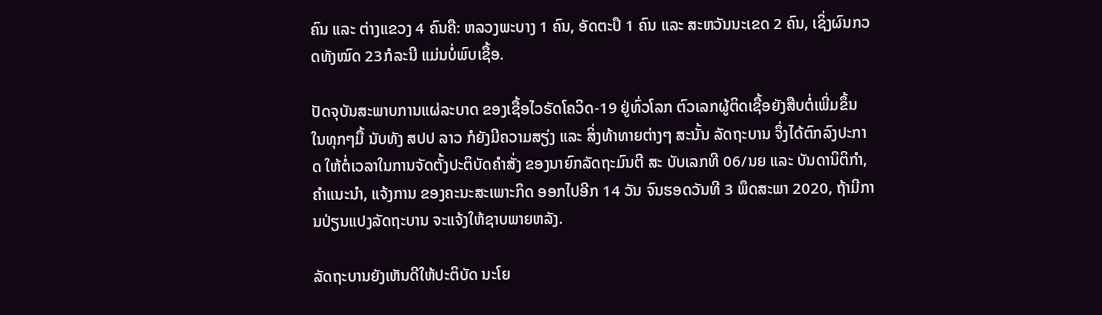ຄົນ ແລະ ຕ່າງແຂວງ 4 ຄົນຄື: ຫລວງພະບາງ 1 ຄົນ, ອັດຕະປຶ 1 ຄົນ ແລະ ສະຫວັນນະເຂດ 2 ຄົນ, ເຊິ່ງຜົນກວດທັງໝົດ 23ກໍລະນີ ແມ່ນບໍ່ພົບເຊື້ອ.

ປັດຈຸບັນສະພາບການແຜ່ລະບາດ ຂອງເຊື້ອໄວຣັດໂຄວິດ-19 ຢູ່ທົ່ວໂລກ ຕົວເລກຜູ້ຕິດເຊື້ອຍັງສືບຕໍ່ເພີ່ມຂຶ້ນ ໃນທຸກໆມື້ ນັບທັງ ສປປ ລາວ ກໍຍັງມີຄວາມສຽ່ງ ແລະ ສິ່ງທ້າທາຍຕ່າງໆ ສະນັ້ນ ລັດຖະບານ ຈຶ່ງໄດ້ຕົກລົງປະກາດ ໃຫ້ຕໍ່ເວລາໃນການຈັດຕັ້ງປະຕິບັດຄຳສັ່ງ ຂອງນາຍົກລັດຖະມົນຕີ ສະ ບັບເລກທີ 06/ນຍ ແລະ ບັນດານິຕິກຳ, ຄຳແນະນຳ, ແຈ້ງການ ຂອງຄະນະສະເພາະກິດ ອອກໄປອີກ 14 ວັນ ຈົນຮອດວັນທີ 3 ພຶດສະພາ 2020, ຖ້າມີການປ່ຽນແປງລັດຖະບານ ຈະແຈ້ງໃຫ້ຊາບພາຍຫລັງ.

ລັດຖະບານຍັງເຫັນດີໃຫ້ປະຕິບັດ ນະໂຍ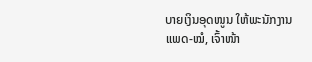ບາຍເງິນອຸດໜູນ ໃຫ້ພະນັກງານແພດ-ໝໍ, ເຈົ້າໜ້າ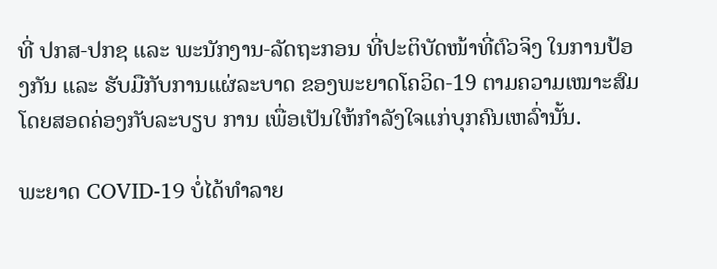ທີ່ ປກສ-ປກຊ ແລະ ພະນັກງານ-ລັດຖະກອນ ທີ່ປະຕິບັດໜ້າທີ່ຕົວຈິງ ໃນການປ້ອງກັນ ແລະ ຮັບມືກັບການແຜ່ລະບາດ ຂອງພະຍາດໂຄວິດ-19 ຕາມຄວາມເໝາະສົມ ໂດຍສອດຄ່ອງກັບລະບຽບ ການ ເພື່ອເປັນໃຫ້ກຳລັງໃຈແກ່ບຸກຄົນເຫລົ່ານັ້ນ.

ພະຍາດ COVID-19 ບໍ່ໄດ້ທໍາລາຍ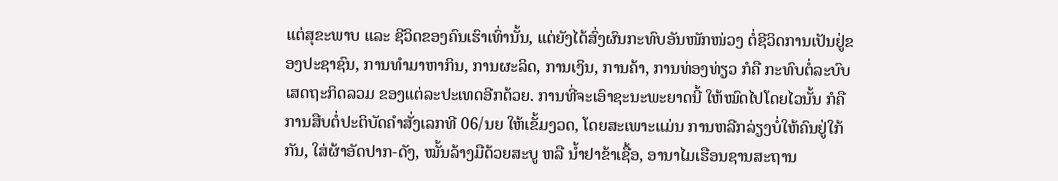ແຕ່ສຸຂະພາບ ແລະ ຊີວິດຂອງຄົນເຮົາເທົ່ານັ້ນ, ແຕ່ຍັງໄດ້ສົ່ງຜົນກະທົບອັນໜັກໜ່ວງ ຕໍ່ຊີວິດການເປັນຢູ່ຂອງປະຊາຊົນ, ການທໍາມາຫາກິນ, ການຜະລິດ, ການເງິນ, ການຄ້າ, ການທ່ອງທ່ຽວ ກໍຄື ກະທົບຕໍ່ລະບົບເສດຖະກິດລວມ ຂອງແຕ່ລະປະເທດອີກດ້ວຍ. ການທີ່ຈະເອົາຊະນະພະຍາດນີ້ ໃຫ້ໝົດໄປໂດຍໄວນັ້ນ ກໍຄື ການສືບຕໍ່ປະຕິບັດຄໍາສັ່ງເລກທີ 06/ນຍ ໃຫ້ເຂັ້ມງວດ, ໂດຍສະເພາະແມ່ນ ການຫລີກລ່ຽງບໍ່ໃຫ້ຄົນຢູ່ໃກ້ກັນ, ໃສ່ຜ້າອັດປາກ-ດັງ, ໝັ້ນລ້າງມືດ້ວຍສະບູ ຫລື ນໍ້າຢາຂ້າເຊື້ອ, ອານາໄມເຮືອນຊານສະຖານ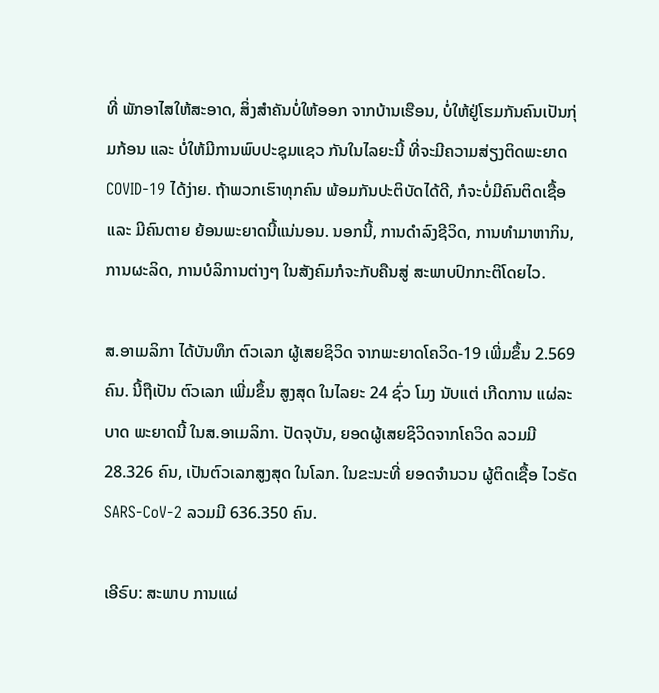ທີ່ ພັກອາໄສໃຫ້ສະອາດ, ສິ່ງສໍາຄັນບໍ່ໃຫ້ອອກ ຈາກບ້ານເຮືອນ, ບໍ່ໃຫ້ຢູ່ໂຮມກັນຄົນເປັນກຸ່ມກ້ອນ ແລະ ບໍ່ໃຫ້ມີການພົບປະຊຸມແຊວ ກັນໃນໄລຍະນີ້ ທີ່ຈະມີຄວາມສ່ຽງຕິດພະຍາດCOVID-19 ໄດ້ງ່າຍ. ຖ້າພວກເຮົາທຸກຄົນ ພ້ອມກັນປະຕິບັດໄດ້ດີ, ກໍຈະບໍ່ມີຄົນຕິດເຊື້ອ ແລະ ມີຄົນຕາຍ ຍ້ອນພະຍາດນີ້ແນ່ນອນ. ນອກນີ້, ການດໍາລົງຊີວິດ, ການທໍາມາຫາກິນ, ການຜະລິດ, ການບໍລິການຕ່າງໆ ໃນສັງຄົມກໍຈະກັບຄືນສູ່ ສະພາບປົກກະຕິໂດຍໄວ.

ສ.ອາເມລິກາ ໄດ້ບັນທຶກ ຕົວເລກ ຜູ້ເສຍຊິວິດ ຈາກພະຍາດໂຄວິດ-19 ເພີ່ມຂຶ້ນ 2.569 ຄົນ. ນີ້ຖືເປັນ ຕົວເລກ ເພີ່ມຂຶ້ນ ສູງສຸດ ໃນໄລຍະ 24 ຊົ່ວ ໂມງ ນັບແຕ່ ເກີດການ ແຜ່ລະບາດ ພະຍາດນີ້ ໃນສ.ອາເມລິກາ. ປັດຈຸບັນ, ຍອດຜູ້ເສຍຊິວິດຈາກໂຄວິດ ລວມມີ 28.326 ຄົນ, ເປັນຕົວເລກສູງສຸດ ໃນໂລກ. ໃນຂະນະທີ່ ຍອດຈຳນວນ ຜູ້ຕິດເຊື້ອ ໄວຣັດ SARS-CoV-2 ລວມມີ 636.350 ຄົນ.

ເອີຣົບ: ສະພາບ ການແຜ່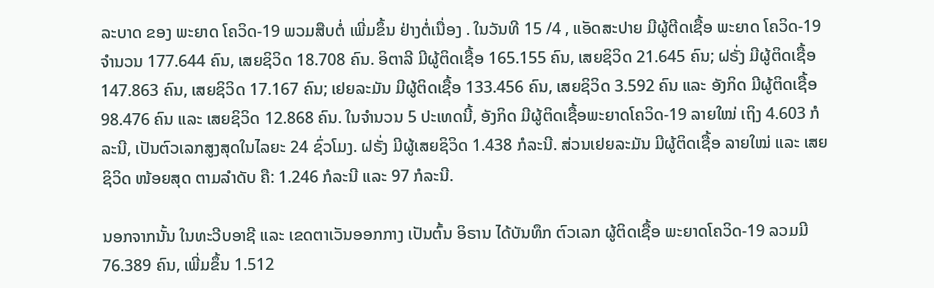ລະບາດ ຂອງ ພະຍາດ ໂຄວິດ-19 ພວມສືບຕໍ່ ເພີ່ມຂຶ້ນ ຢ່າງຕໍ່ເນື່ອງ . ໃນວັນທີ 15 /4 , ແອັດສະປາຍ ມີຜູ້ຕີດເຊື້ອ ພະຍາດ ໂຄວິດ-19 ຈຳນວນ 177.644 ຄົນ, ເສຍຊິວິດ 18.708 ຄົນ. ອິຕາລີ ມີຜູ້ຕິດເຊື້ອ 165.155 ຄົນ, ເສຍຊິວິດ 21.645 ຄົນ; ຝຣັ່ງ ມີຜູ້ຕິດເຊື້ອ 147.863 ຄົນ, ເສຍຊິວິດ 17.167 ຄົນ; ເຢຍລະມັນ ມີຜູ້ຕິດເຊື້ອ 133.456 ຄົນ, ເສຍຊິວິດ 3.592 ຄົນ ແລະ ອັງກິດ ມີຜູ້ຕິດເຊື້ອ 98.476 ຄົນ ແລະ ເສຍຊິວິດ 12.868 ຄົນ. ໃນຈຳນວນ 5 ປະເທດນີ້, ອັງກິດ ມີຜູ້ຕິດເຊື້ອພະຍາດໂຄວິດ-19 ລາຍໃໝ່ ເຖິງ 4.603 ກໍລະນີ, ເປັນຕົວເລກສູງສຸດໃນໄລຍະ 24 ຊົ່ວໂມງ. ຝຣັ່ງ ມີຜູ້ເສຍຊິວິດ 1.438 ກໍລະນີ. ສ່ວນເຢຍລະມັນ ມີຜູ້ຕິດເຊື້ອ ລາຍໃໝ່ ແລະ ເສຍຊິວິດ ໜ້ອຍສຸດ ຕາມລຳດັບ ຄື: 1.246 ກໍລະນີ ແລະ 97 ກໍລະນີ.

ນອກຈາກນັ້ນ ໃນທະວີບອາຊີ ແລະ ເຂດຕາເວັນອອກກາງ ເປັນຕົ້ນ ອິຣານ ໄດ້ບັນທຶກ ຕົວເລກ ຜູ້ຕິດເຊື້ອ ພະຍາດໂຄວິດ-19 ລວມມີ 76.389 ຄົນ, ເພີ່ມຂຶ້ນ 1.512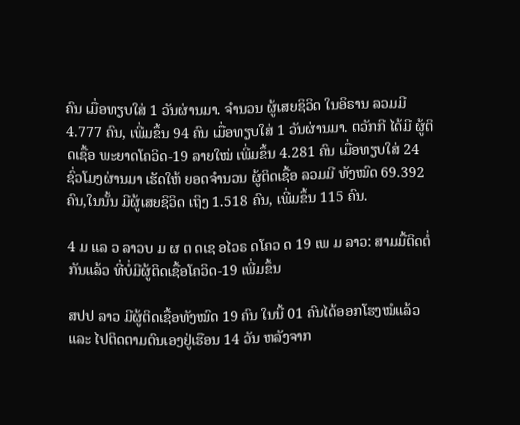ຄົນ ເມື່ອທຽບໃສ່ 1 ວັນຜ່ານມາ. ຈຳນວນ ຜູ້ເສຍຊິວິດ ໃນອິຣານ ລວມມີ 4.777 ຄົນ, ເພີ່ມຂຶ້ນ 94 ຄົນ ເມື່ອທຽບໃສ່ 1 ວັນຜ່ານມາ. ຕວັກກີ ໄດ້ມີ ຜູ້ຕິດເຊື້ອ ພະຍາດໂຄວິດ-19 ລາຍໃໝ່ ເພີ່ມຂຶ້ນ 4.281 ຄົນ ເມື່ອທຽບໃສ່ 24 ຊົ່ວໂມງຜ່ານມາ ເຮັດໃຫ້ ຍອດຈຳນວນ ຜູ້ຕິດເຊື້ອ ລວມມີ ທັງໝົດ 69.392 ຄົນ,ໃນນັ້ນ ມີຜູ້ເສຍຊິວິດ ເຖິງ 1.518 ຄົນ, ເພີ່ມຂຶ້ນ 115 ຄົນ.

4 ມ ແລ ວ ລາວບ ມ ຜ ຕ ດເຊ ອໄວຣ ດໂຄວ ດ 19 ເພ ມ ລາວ: ສາມມື້ຕິດຕໍ່ກັນແລ້ວ ທີ່ບໍ່ມີຜູ້ຕິດເຊື້ອໂຄວິດ-19 ເພີ່ມຂຶ້ນ

ສປປ ລາວ ມີຜູ້ຕິດເຊື້ອທັງໝົດ 19 ຄົນ ໃນນີ້ 01 ຄົນໄດ້ອອກໂຮງໝໍແລ້ວ ແລະ ໄປຕິດຕາມຕົນເອງຢູ່ເຮືອນ 14 ວັນ ຫລັງຈາກ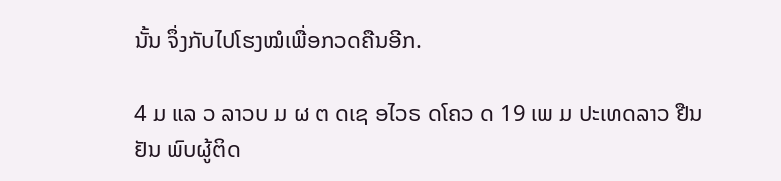ນັ້ນ ຈຶ່ງກັບໄປໂຮງໝໍເພື່ອກວດຄືນອີກ.

4 ມ ແລ ວ ລາວບ ມ ຜ ຕ ດເຊ ອໄວຣ ດໂຄວ ດ 19 ເພ ມ ປະເທດລາວ ຢືນຢັນ ພົບຜູ້ຕິດ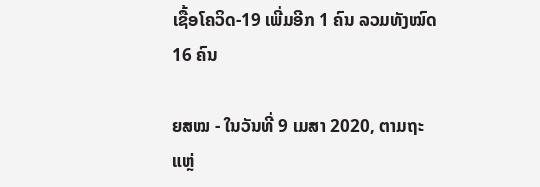ເຊື້ອໂຄວິດ-19 ເພີ່ມອີກ 1 ຄົນ ລວມທັງໝົດ 16 ຄົນ

ຍສໝ - ໃນວັນທີ່ 9 ເມສາ 2020, ຕາມຖະແຫຼ່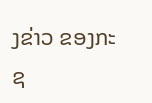ງຂ່າວ ຂອງກະຊ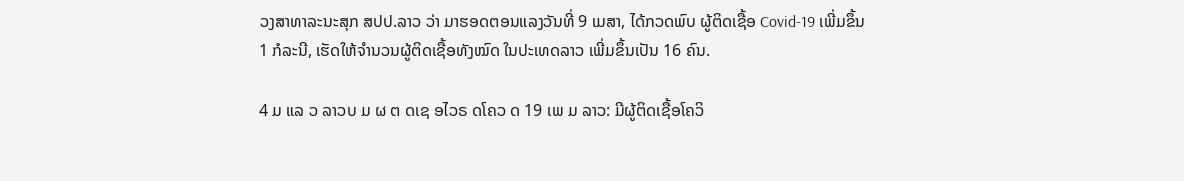ວງສາທາລະນະສຸກ ສປປ.ລາວ ວ່າ ມາຮອດຕອນແລງວັນທີ່ 9 ເມສາ, ໄດ້ກວດພົບ ຜູ້ຕິດເຊື້ອ Covid-19 ເພີ່ມຂຶ້ນ 1 ກໍລະນີ, ເຮັດໃຫ້ຈຳນວນຜູ້ຕິດເຊື້ອທັງໝົດ ໃນປະເທດລາວ ເພີ່ມຂຶ້ນເປັນ 16 ຄົນ.

4 ມ ແລ ວ ລາວບ ມ ຜ ຕ ດເຊ ອໄວຣ ດໂຄວ ດ 19 ເພ ມ ລາວ: ມີຜູ້ຕິດເຊື້ອໂຄວິ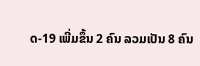ດ-19 ເພີ່ມຂຶ້ນ 2 ຄົນ ລວມເປັນ 8 ຄົນ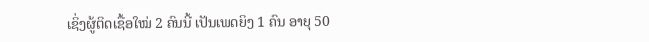ເຊິ່ງຜູ້ຕິດເຊື້ອໃໝ່ 2 ຄົນນີ້ ເປັນເພດຍິງ 1 ຄົນ ອາຍຸ 50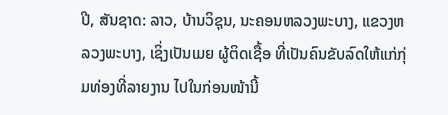ປີ, ສັນຊາດ: ລາວ, ບ້ານວິຊຸນ, ນະຄອນຫລວງພະບາງ, ແຂວງຫລວງພະບາງ, ເຊິ່ງເປັນເມຍ ຜູ້ຕິດເຊື້ອ ທີ່ເປັນຄົນຂັບລົດໃຫ້ແກ່ກຸ່ມທ່ອງທີ່ລາຍງານ ໄປໃນກ່ອນໜ້ານີ້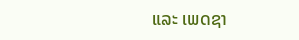ແລະ ເພດຊາ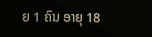ຍ 1 ຄົນ ອາຍຸ 18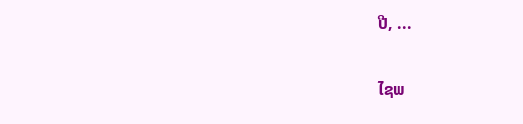ປີ, ...

ໄຊພ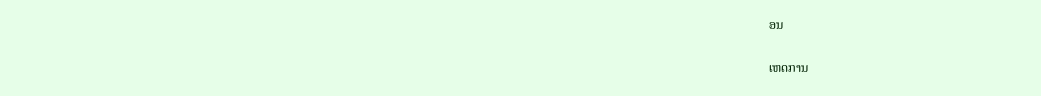ອນ

ເຫດການ